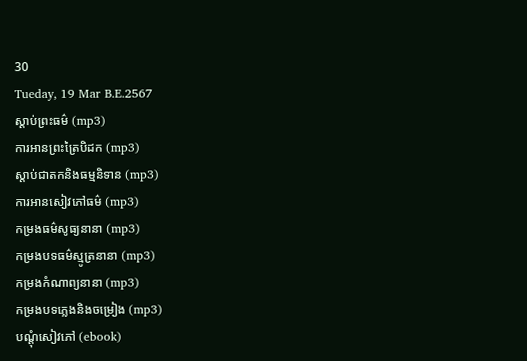30
Tueday, 19 Mar B.E.2567
ស្តាប់ព្រះធម៌ (mp3)
ការអានព្រះត្រៃបិដក (mp3)
ស្តាប់ជាតកនិងធម្មនិទាន (mp3)
ការអានសៀវភៅធម៌ (mp3)
កម្រងធម៌សូធ្យនានា (mp3)
កម្រងបទធម៌ស្មូត្រនានា (mp3)
កម្រងកំណាព្យនានា (mp3)
កម្រងបទភ្លេងនិងចម្រៀង (mp3)
បណ្តុំសៀវភៅ (ebook)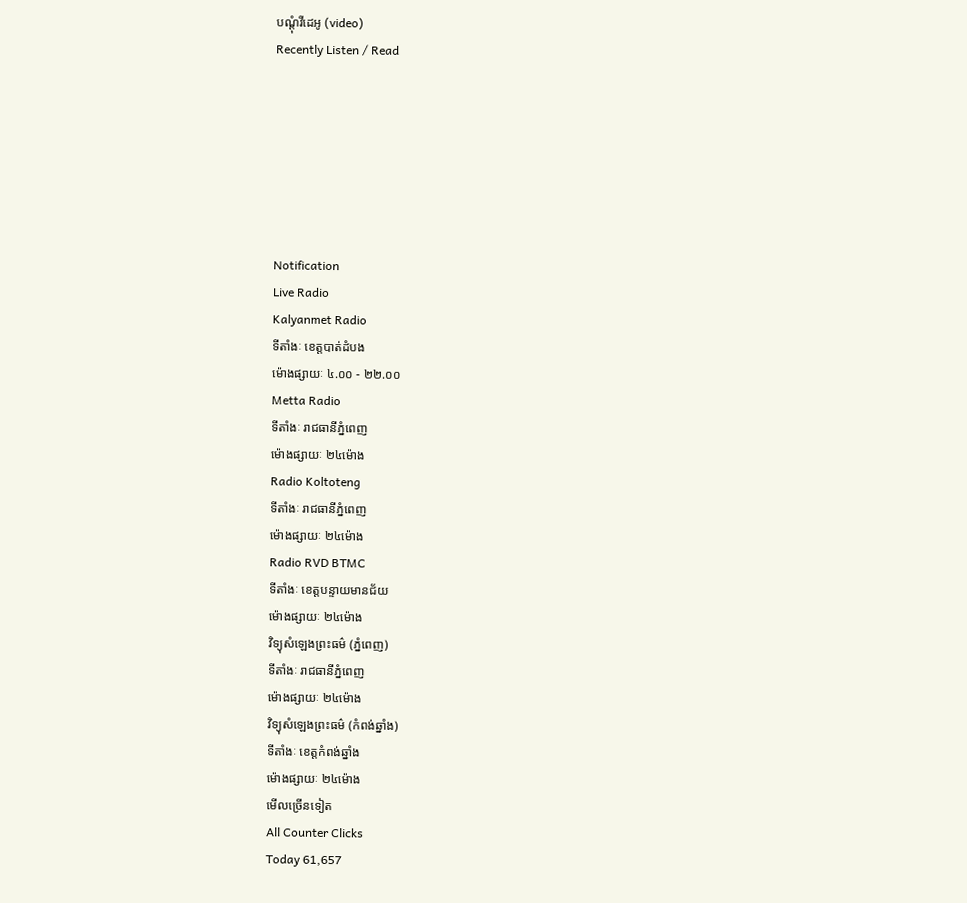បណ្តុំវីដេអូ (video)
Recently Listen / Read







Notification
Live Radio
Kalyanmet Radio
ទីតាំងៈ ខេត្តបាត់ដំបង
ម៉ោងផ្សាយៈ ៤.០០ - ២២.០០
Metta Radio
ទីតាំងៈ រាជធានីភ្នំពេញ
ម៉ោងផ្សាយៈ ២៤ម៉ោង
Radio Koltoteng
ទីតាំងៈ រាជធានីភ្នំពេញ
ម៉ោងផ្សាយៈ ២៤ម៉ោង
Radio RVD BTMC
ទីតាំងៈ ខេត្តបន្ទាយមានជ័យ
ម៉ោងផ្សាយៈ ២៤ម៉ោង
វិទ្យុសំឡេងព្រះធម៌ (ភ្នំពេញ)
ទីតាំងៈ រាជធានីភ្នំពេញ
ម៉ោងផ្សាយៈ ២៤ម៉ោង
វិទ្យុសំឡេងព្រះធម៌ (កំពង់ឆ្នាំង)
ទីតាំងៈ ខេត្តកំពង់ឆ្នាំង
ម៉ោងផ្សាយៈ ២៤ម៉ោង
មើលច្រើនទៀត
All Counter Clicks
Today 61,657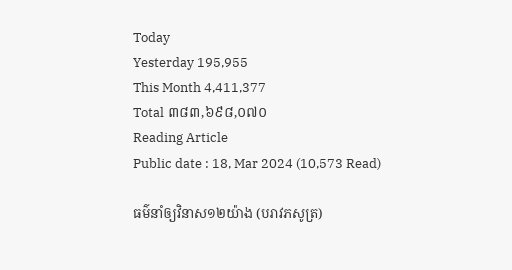Today
Yesterday 195,955
This Month 4,411,377
Total ៣៨៣,៦៩៨,០៧០
Reading Article
Public date : 18, Mar 2024 (10,573 Read)

ធម៌នាំឲ្យវិនាស១២យ៉ាង (បរាវភសូត្រ)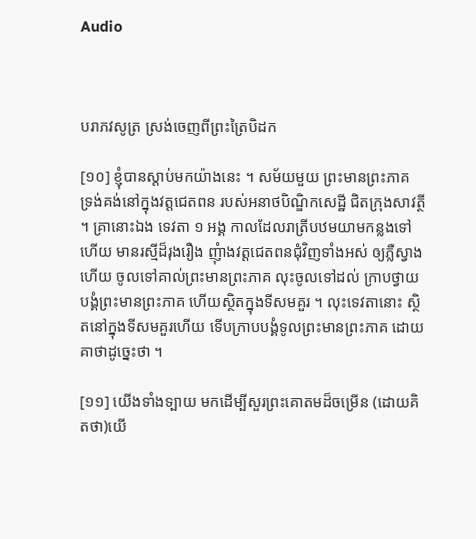Audio



បរាភវសូត្រ ស្រង់ចេញពីព្រះត្រៃបិដក

[១០] ខ្ញុំបានស្តាប់មកយ៉ាងនេះ ។ សម័យមួយ ព្រះមានព្រះភាគ ទ្រង់គង់នៅក្នុងវត្តជេតពន របស់អនាថបិណ្ឌិកសេដ្ឋី ជិតក្រុងសាវត្ថី ។ គ្រានោះឯង ទេវតា ១ អង្គ កាលដែលរាត្រីបឋមយាមកន្លងទៅហើយ មានរស្មីដ៏រុងរឿង ញុំាងវត្តជេតពនជុំវិញទាំងអស់ ឲ្យភ្លឺស្វាងហើយ ចូលទៅគាល់ព្រះមានព្រះភាគ លុះចូលទៅដល់ ក្រាបថ្វាយបង្គំព្រះមានព្រះភាគ ហើយស្ថិតក្នុងទីសមគួរ ។ លុះទេវតានោះ ស្ថិតនៅក្នុងទីសមគួរហើយ ទើបក្រាបបង្គំទូលព្រះមានព្រះភាគ ដោយគាថាដូច្នេះថា ។

[១១] យើងទាំងទ្បាយ មកដើម្បីសួរព្រះគោតមដ៏ចម្រើន (ដោយគិតថា)យើ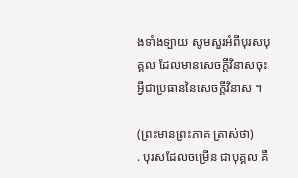ងទាំងទ្បាយ សូមសួរអំពីបុរសបុគ្គល ដែលមានសេចក្តីវិនាសចុះអ្វីជាប្រធាននៃសេចក្តីវិនាស ។

(ព្រះមានព្រះភាគ ត្រាស់ថា)
. បុរសដែលចម្រើន ជាបុគ្គល គឺ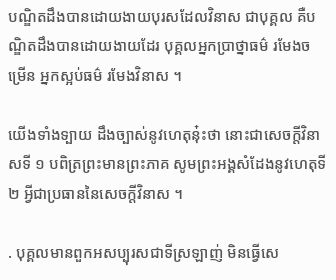បណ្ឌិតដឹងបានដោយងាយបុរសដែលវិនាស ជាបុគ្គល គឺបណ្ឌិតដឹងបានដោយងាយដែរ បុគ្គលអ្នកប្រាថ្នាធម៌ រមែងចម្រើន អ្នកស្អប់ធម៌ រមែងវិនាស ។

យើងទាំងទ្បាយ ដឹងច្បាស់នូវហេតុនុ៎ះថា នោះជាសេចក្តីវិនាសទី ១ បពិត្រព្រះមានព្រះភាគ សូមព្រះអង្គសំដែងនូវហេតុទី ២ អ្វីជាប្រធាននៃសេចក្តីវិនាស ។

. បុគ្គលមានពួកអសប្បុរសជាទីស្រឡាញ់ មិនធ្វើសេ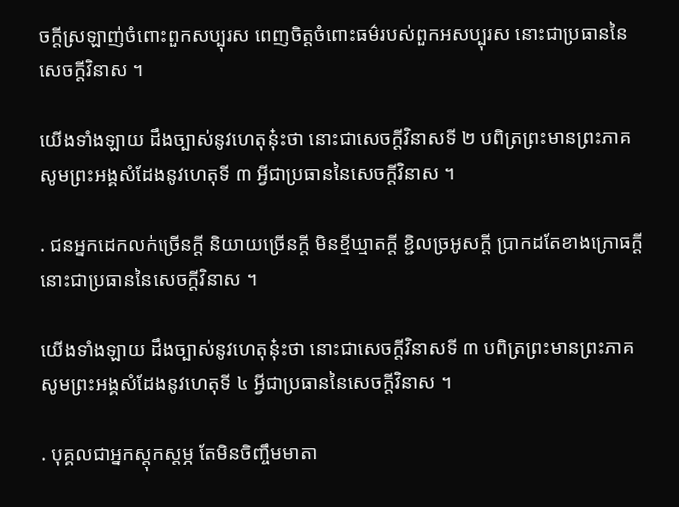ចក្តីស្រឡាញ់ចំពោះពួកសប្បុរស ពេញចិត្តចំពោះធម៌របស់ពួកអសប្បុរស នោះជាប្រធាននៃសេចក្តីវិនាស ។

យើងទាំងឡាយ ដឹងច្បាស់នូវហេតុនុ៎ះថា នោះជាសេចក្តីវិនាសទី ២ បពិត្រព្រះមានព្រះភាគ សូមព្រះអង្គសំដែងនូវហេតុទី ៣ អ្វីជាប្រធាននៃសេចក្តីវិនាស ។

. ជនអ្នកដេកលក់ច្រើនក្តី និយាយច្រើនក្តី មិនខ្មីឃ្មាតក្តី ខិ្ជលច្រអូសក្តី ប្រាកដតែខាងក្រោធក្តី នោះជាប្រធាននៃសេចក្តីវិនាស ។

យើងទាំងឡាយ ដឹងច្បាស់នូវហេតុនុ៎ះថា នោះជាសេចក្តីវិនាសទី ៣ បពិត្រព្រះមានព្រះភាគ សូមព្រះអង្គសំដែងនូវហេតុទី ៤ អ្វីជាប្រធាននៃសេចក្តីវិនាស ។

. បុគ្គលជាអ្នកស្តុកស្តម្ភ តែមិនចិញ្ចឹមមាតា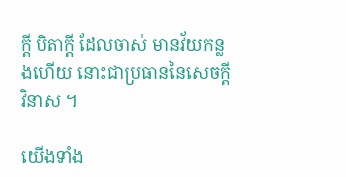ក្តី បិតាក្តី ដែលចាស់ មានវ័យកន្លងហើយ នោះជាប្រធាននៃសេចក្តីវិនាស ។

យើងទាំង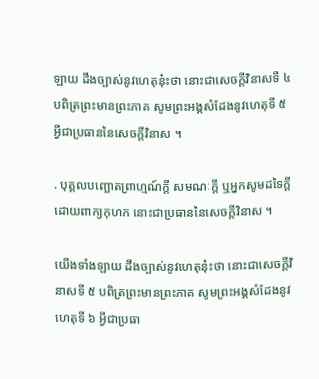ឡាយ ដឹងច្បាស់នូវហេតុនុ៎ះថា នោះជាសេចក្តីវិនាសទី ៤ បពិត្រព្រះមានព្រះភាគ សូមព្រះអង្គសំដែងនូវហេតុទី ៥ អ្វីជាប្រធាននៃសេចក្តីវិនាស ។

. បុគ្គលបញ្ឆោតព្រាហ្មណ៍ក្តី សមណៈក្តី ឬអ្នកសូមដទៃក្តី ដោយពាក្យកុហក នោះជាប្រធាននៃសេចក្តីវិនាស ។

យើងទាំងឡាយ ដឹងច្បាស់នូវហេតុនុ៎ះថា នោះជាសេចក្តីវិនាសទី ៥ បពិត្រព្រះមានព្រះភាគ សូមព្រះអង្គសំដែងនូវហេតុទី ៦ អ្វីជាប្រធា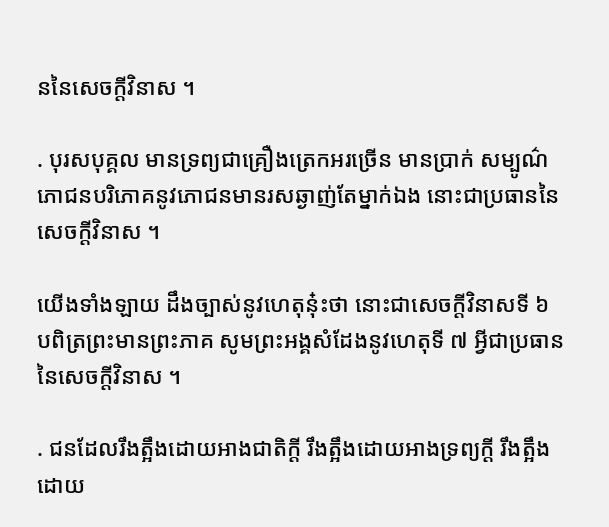ននៃសេចក្តីវិនាស ។

. បុរសបុគ្គល មានទ្រព្យជាគ្រឿងត្រេកអរច្រើន មានប្រាក់ សម្បូណ៌ភោជនបរិភោគនូវភោជនមានរសឆ្ងាញ់តែម្នាក់ឯង នោះជាប្រធាននៃសេចក្តីវិនាស ។

យើងទាំងឡាយ ដឹងច្បាស់នូវហេតុនុ៎ះថា នោះជាសេចក្តីវិនាសទី ៦ បពិត្រព្រះមានព្រះភាគ សូមព្រះអង្គសំដែងនូវហេតុទី ៧ អ្វីជាប្រធាននៃសេចក្តីវិនាស ។

. ជនដែលរឹងត្អឹងដោយអាងជាតិក្តី រឹងត្អឹងដោយអាងទ្រព្យក្តី រឹងត្អឹងដោយ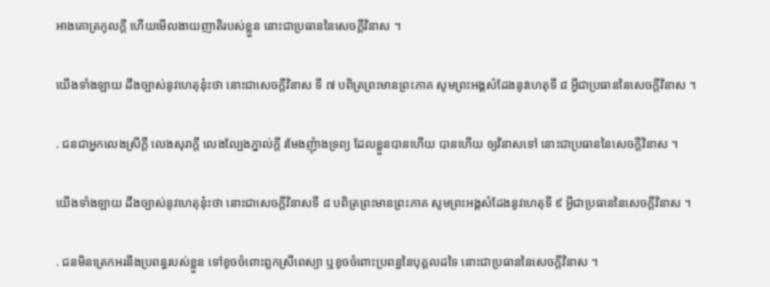អាងគោត្រកូលក្តី ហើយមើលងាយញាតិរបស់ខ្លួន នោះជាប្រធាននៃសេចក្តីវិនាស ។

យើងទាំងឡាយ ដឹងច្បាស់នូវហេតុនុ៎ះថា នោះជាសេចក្តីវិនាស ទី ៧ បពិត្រព្រះមានព្រះភាគ សូមព្រះអង្គសំដែងនូវហេតុទី ៨ អ្វីជាប្រធាននៃសេចក្តីវិនាស ។

. ជនជាអ្នកលេងស្រីក្តី លេងសុរាក្តី លេងល្បែងភ្នាល់ក្តី រមែងញុំាងទ្រព្យ ដែលខ្លួនបានហើយ បានហើយ ឲ្យវិនាសទៅ នោះជាប្រធាននៃសេចក្តីវិនាស ។

យើងទាំងឡាយ ដឹងច្បាស់នូវហេតុនុ៎ះថា នោះជាសេចក្តីវិនាសទី ៨ បពិត្រព្រះមានព្រះភាគ សូមព្រះអង្គសំដែងនូវហេតុទី ៩ អ្វីជាប្រធាននៃសេចក្តីវិនាស ។

. ជនមិនត្រេកអរនឹងប្រពន្ធរបស់ខ្លួន ទៅខូចចំពោះពួកស្រីពេស្យា ឬខូចចំពោះប្រពន្ធនៃបុគ្គលដទៃ នោះជាប្រធាននៃសេចក្តីវិនាស ។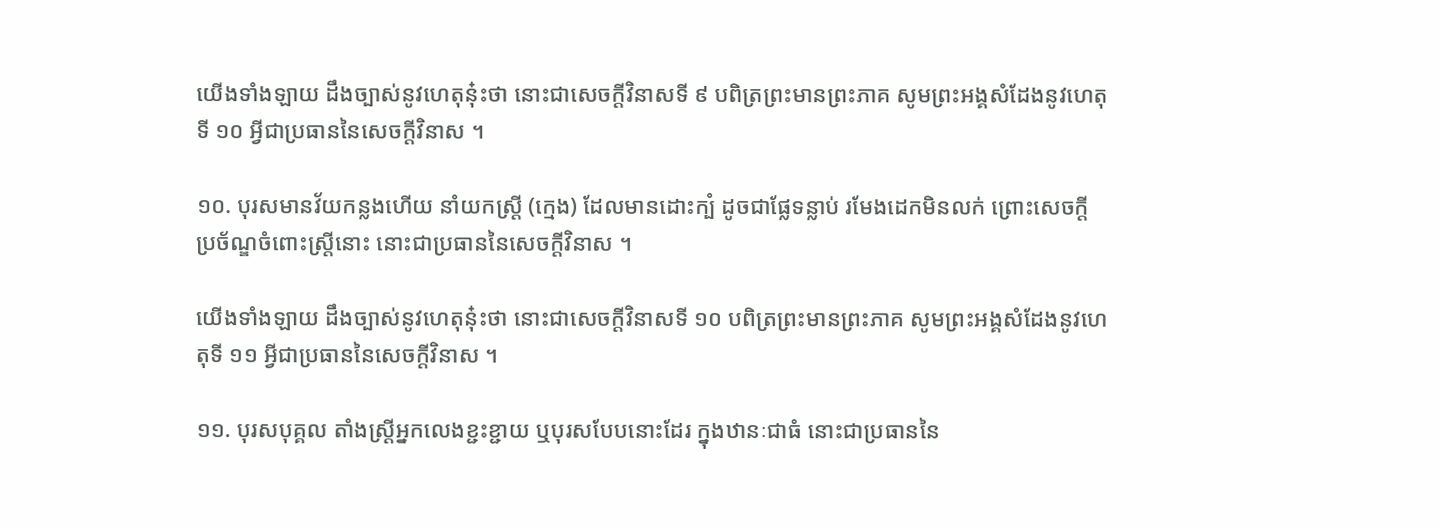យើងទាំងឡាយ ដឹងច្បាស់នូវហេតុនុ៎ះថា នោះជាសេចក្តីវិនាសទី ៩ បពិត្រព្រះមានព្រះភាគ សូមព្រះអង្គសំដែងនូវហេតុទី ១០ អ្វីជាប្រធាននៃសេចក្តីវិនាស ។

១០. បុរសមានវ័យកន្លងហើយ នាំយកស្រ្តី (ក្មេង) ដែលមានដោះក្បំ ដូចជាផ្លែទន្លាប់ រមែងដេកមិនលក់ ព្រោះសេចក្តីប្រច័ណ្ឌចំពោះស្រ្តីនោះ នោះជាប្រធាននៃសេចក្តីវិនាស ។

យើងទាំងឡាយ ដឹងច្បាស់នូវហេតុនុ៎ះថា នោះជាសេចក្តីវិនាសទី ១០ បពិត្រព្រះមានព្រះភាគ សូមព្រះអង្គសំដែងនូវហេតុទី ១១ អ្វីជាប្រធាននៃសេចក្តីវិនាស ។

១១. បុរសបុគ្គល តាំងស្រ្តីអ្នកលេងខ្ជះខ្ជាយ ឬបុរសបែបនោះដែរ ក្នុងឋានៈជាធំ នោះជាប្រធាននៃ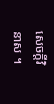សេចក្តីវិនាស ។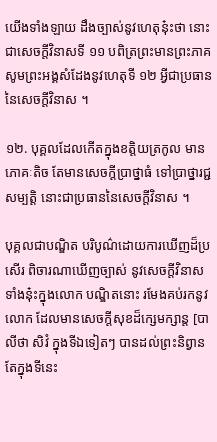យើងទាំងឡាយ ដឹងច្បាស់នូវហេតុនុ៎ះថា នោះជាសេចក្តីវិនាសទី ១១ បពិត្រព្រះមានព្រះភាគ សូមព្រះអង្គសំដែងនូវហេតុទី ១២ អ្វីជាប្រធាននៃសេចក្តីវិនាស ។

១២. បុគ្គលដែលកើតក្នុងខតិ្តយត្រកូល មានភោគៈតិច តែមានសេចក្តីប្រាថ្នាធំ ទៅប្រាថ្នារជ្ជសម្បត្តិ នោះជាប្រធាននៃសេចក្តីវិនាស ។

បុគ្គលជាបណ្ឌិត បរិបូណ៌ដោយការឃើញដ៏ប្រសើរ ពិចារណាឃើញច្បាស់ នូវសេចក្តីវិនាសទាំងនុ៎ះក្នុងលោក បណ្ឌិតនោះ រមែងគប់រកនូវលោក ដែលមានសេចក្តីសុខដ៏ក្សេមក្សាន្ត [បាលីថា សិវំ ក្នុងទីឯទៀតៗ បានដល់ព្រះនិព្វាន តែក្នុងទីនេះ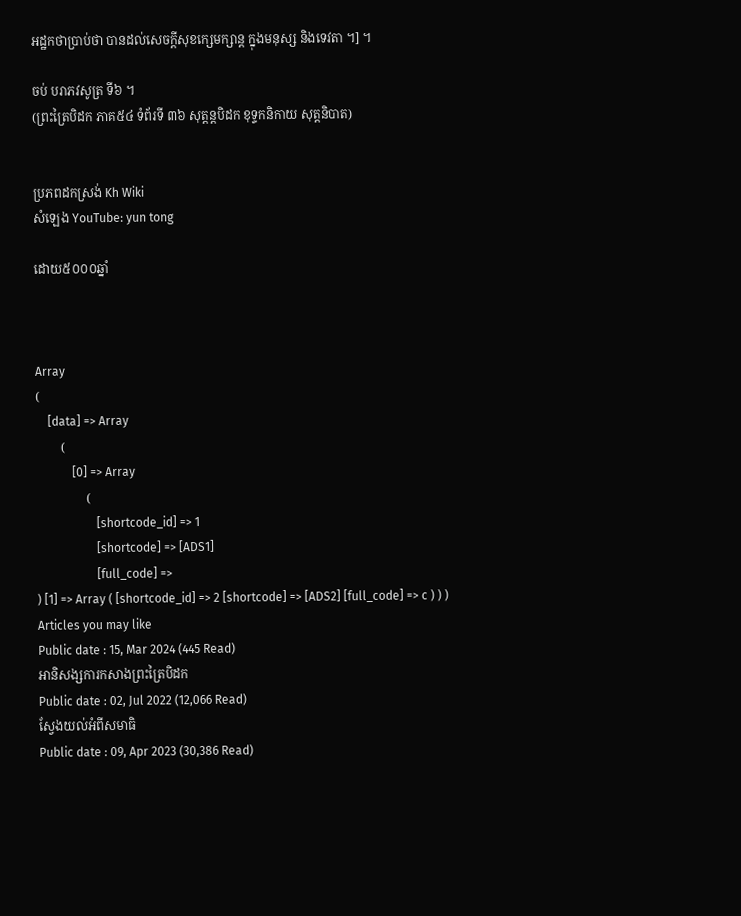អដ្ឋកថាប្រាប់ថា បានដល់សេចក្តីសុខក្សេមក្សាន្ត ក្នុងមនុស្ស និងទេវតា ។] ។

ចប់ បរាភវសូត្រ ទី៦ ។
(ព្រះត្រៃបិដក ភាគ៥៤ ទំព័រទី ៣៦ សុត្តន្តបិដក ខុទ្ទកនិកាយ សុត្តនិបាត)


ប្រភពដកស្រង់ Kh Wiki
សំឡេង YouTube: yun tong

ដោយ៥០០០ឆ្នាំ



Array
(
    [data] => Array
        (
            [0] => Array
                (
                    [shortcode_id] => 1
                    [shortcode] => [ADS1]
                    [full_code] =>
) [1] => Array ( [shortcode_id] => 2 [shortcode] => [ADS2] [full_code] => c ) ) )
Articles you may like
Public date : 15, Mar 2024 (445 Read)
អានិសង្សការកសាងព្រះត្រៃបិដក
Public date : 02, Jul 2022 (12,066 Read)
ស្វែងយល់អំពីសមាធិ
Public date : 09, Apr 2023 (30,386 Read)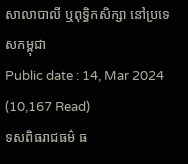សាលាបាលី ឬពុទ្ធិកសិក្សា នៅប្រទេសកម្ពុជា
Public date : 14, Mar 2024 (10,167 Read)
ទសពិធរាជធម៌ ធ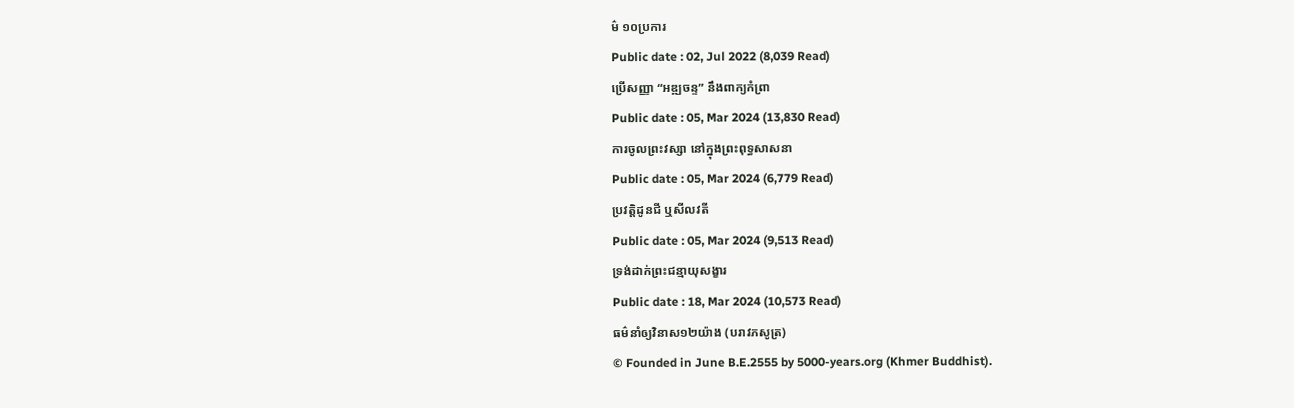ម៌ ១០ប្រការ
Public date : 02, Jul 2022 (8,039 Read)
ប្រើសញ្ញា “អឌ្ឍចន្ទ” នឹងពាក្យកំព្រា
Public date : 05, Mar 2024 (13,830 Read)
ការចូលព្រះវស្សា នៅក្នុងព្រះពុទ្ធសាសនា
Public date : 05, Mar 2024 (6,779 Read)
ប្រវត្តិដូនជី ឬសីលវតី
Public date : 05, Mar 2024 (9,513 Read)
ទ្រង់ដាក់ព្រះជន្មាយុសង្ខារ
Public date : 18, Mar 2024 (10,573 Read)
ធម៌នាំឲ្យវិនាស១២យ៉ាង (បរាវភសូត្រ)
© Founded in June B.E.2555 by 5000-years.org (Khmer Buddhist).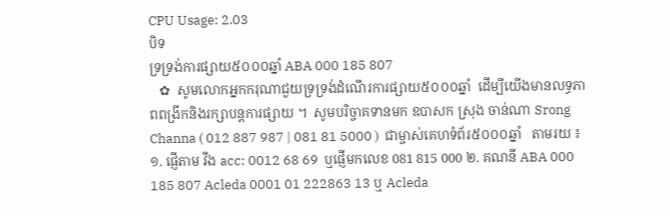CPU Usage: 2.03
បិទ
ទ្រទ្រង់ការផ្សាយ៥០០០ឆ្នាំ ABA 000 185 807
   ✿  សូមលោកអ្នកករុណាជួយទ្រទ្រង់ដំណើរការផ្សាយ៥០០០ឆ្នាំ  ដើម្បីយើងមានលទ្ធភាពពង្រីកនិងរក្សាបន្តការផ្សាយ ។  សូមបរិច្ចាគទានមក ឧបាសក ស្រុង ចាន់ណា Srong Channa ( 012 887 987 | 081 81 5000 )  ជាម្ចាស់គេហទំព័រ៥០០០ឆ្នាំ   តាមរយ ៖ ១. ផ្ញើតាម វីង acc: 0012 68 69  ឬផ្ញើមកលេខ 081 815 000 ២. គណនី ABA 000 185 807 Acleda 0001 01 222863 13 ឬ Acleda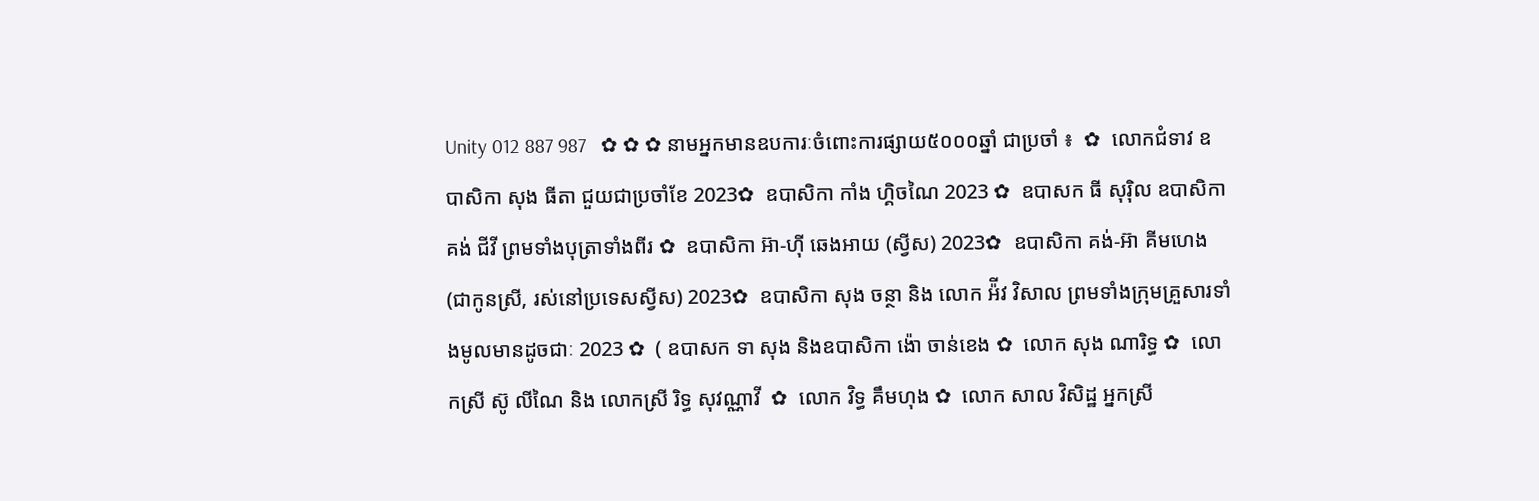Unity 012 887 987   ✿ ✿ ✿ នាមអ្នកមានឧបការៈចំពោះការផ្សាយ៥០០០ឆ្នាំ ជាប្រចាំ ៖  ✿  លោកជំទាវ ឧបាសិកា សុង ធីតា ជួយជាប្រចាំខែ 2023✿  ឧបាសិកា កាំង ហ្គិចណៃ 2023 ✿  ឧបាសក ធី សុរ៉ិល ឧបាសិកា គង់ ជីវី ព្រមទាំងបុត្រាទាំងពីរ ✿  ឧបាសិកា អ៊ា-ហុី ឆេងអាយ (ស្វីស) 2023✿  ឧបាសិកា គង់-អ៊ា គីមហេង(ជាកូនស្រី, រស់នៅប្រទេសស្វីស) 2023✿  ឧបាសិកា សុង ចន្ថា និង លោក អ៉ីវ វិសាល ព្រមទាំងក្រុមគ្រួសារទាំងមូលមានដូចជាៈ 2023 ✿  ( ឧបាសក ទា សុង និងឧបាសិកា ង៉ោ ចាន់ខេង ✿  លោក សុង ណារិទ្ធ ✿  លោកស្រី ស៊ូ លីណៃ និង លោកស្រី រិទ្ធ សុវណ្ណាវី  ✿  លោក វិទ្ធ គឹមហុង ✿  លោក សាល វិសិដ្ឋ អ្នកស្រី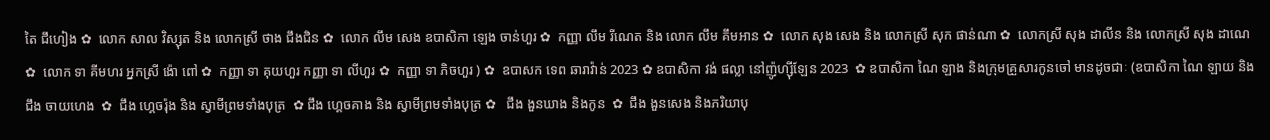តៃ ជឹហៀង ✿  លោក សាល វិស្សុត និង លោកស្រី ថាង ជឹងជិន ✿  លោក លឹម សេង ឧបាសិកា ឡេង ចាន់ហួរ ✿  កញ្ញា លឹម រីណេត និង លោក លឹម គឹមអាន ✿  លោក សុង សេង និង លោកស្រី សុក ផាន់ណា ✿  លោកស្រី សុង ដាលីន និង លោកស្រី សុង ដាណេ  ✿  លោក ទា គីមហរ អ្នកស្រី ង៉ោ ពៅ ✿  កញ្ញា ទា គុយហួរ កញ្ញា ទា លីហួរ ✿  កញ្ញា ទា ភិចហួរ ) ✿  ឧបាសក ទេព ឆារាវ៉ាន់ 2023 ✿ ឧបាសិកា វង់ ផល្លា នៅញ៉ូហ្ស៊ីឡែន 2023  ✿ ឧបាសិកា ណៃ ឡាង និងក្រុមគ្រួសារកូនចៅ មានដូចជាៈ (ឧបាសិកា ណៃ ឡាយ និង ជឹង ចាយហេង  ✿  ជឹង ហ្គេចរ៉ុង និង ស្វាមីព្រមទាំងបុត្រ  ✿ ជឹង ហ្គេចគាង និង ស្វាមីព្រមទាំងបុត្រ ✿   ជឹង ងួនឃាង និងកូន  ✿  ជឹង ងួនសេង និងភរិយាបុ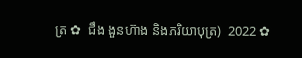ត្រ ✿  ជឹង ងួនហ៊ាង និងភរិយាបុត្រ)  2022 ✿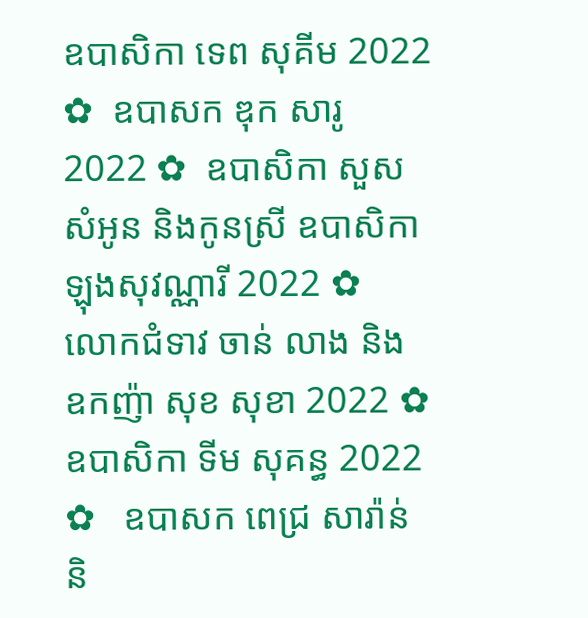ឧបាសិកា ទេព សុគីម 2022 ✿  ឧបាសក ឌុក សារូ 2022 ✿  ឧបាសិកា សួស សំអូន និងកូនស្រី ឧបាសិកា ឡុងសុវណ្ណារី 2022 ✿  លោកជំទាវ ចាន់ លាង និង ឧកញ៉ា សុខ សុខា 2022 ✿  ឧបាសិកា ទីម សុគន្ធ 2022 ✿   ឧបាសក ពេជ្រ សារ៉ាន់ និ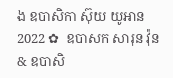ង ឧបាសិកា ស៊ុយ យូអាន 2022 ✿  ឧបាសក សារុន វ៉ុន & ឧបាសិ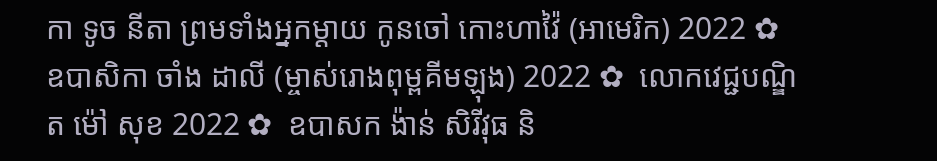កា ទូច នីតា ព្រមទាំងអ្នកម្តាយ កូនចៅ កោះហាវ៉ៃ (អាមេរិក) 2022 ✿  ឧបាសិកា ចាំង ដាលី (ម្ចាស់រោងពុម្ពគីមឡុង) 2022 ✿  លោកវេជ្ជបណ្ឌិត ម៉ៅ សុខ 2022 ✿  ឧបាសក ង៉ាន់ សិរីវុធ និ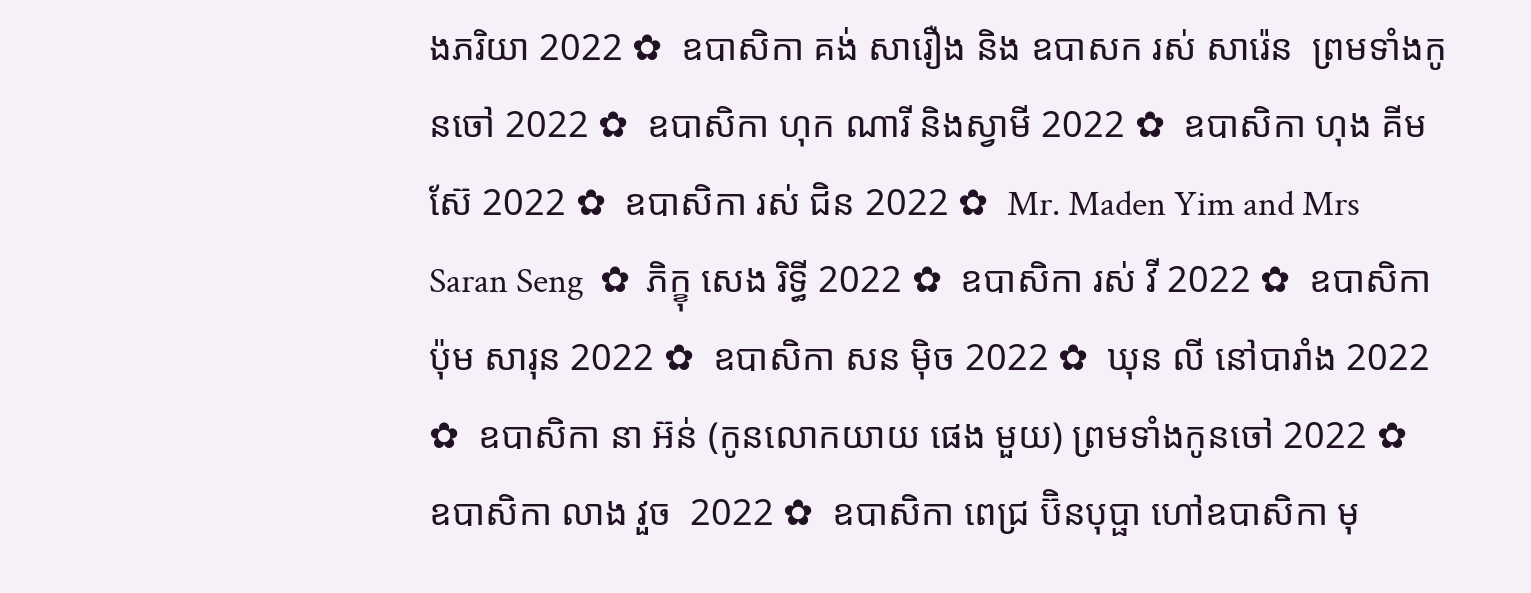ងភរិយា 2022 ✿  ឧបាសិកា គង់ សារឿង និង ឧបាសក រស់ សារ៉េន  ព្រមទាំងកូនចៅ 2022 ✿  ឧបាសិកា ហុក ណារី និងស្វាមី 2022 ✿  ឧបាសិកា ហុង គីមស៊ែ 2022 ✿  ឧបាសិកា រស់ ជិន 2022 ✿  Mr. Maden Yim and Mrs Saran Seng  ✿  ភិក្ខុ សេង រិទ្ធី 2022 ✿  ឧបាសិកា រស់ វី 2022 ✿  ឧបាសិកា ប៉ុម សារុន 2022 ✿  ឧបាសិកា សន ម៉ិច 2022 ✿  ឃុន លី នៅបារាំង 2022 ✿  ឧបាសិកា នា អ៊ន់ (កូនលោកយាយ ផេង មួយ) ព្រមទាំងកូនចៅ 2022 ✿  ឧបាសិកា លាង វួច  2022 ✿  ឧបាសិកា ពេជ្រ ប៊ិនបុប្ផា ហៅឧបាសិកា មុ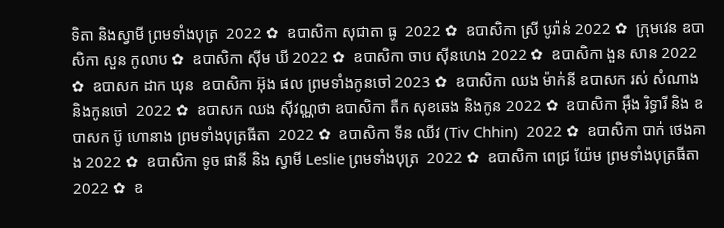ទិតា និងស្វាមី ព្រមទាំងបុត្រ  2022 ✿  ឧបាសិកា សុជាតា ធូ  2022 ✿  ឧបាសិកា ស្រី បូរ៉ាន់ 2022 ✿  ក្រុមវេន ឧបាសិកា សួន កូលាប ✿  ឧបាសិកា ស៊ីម ឃី 2022 ✿  ឧបាសិកា ចាប ស៊ីនហេង 2022 ✿  ឧបាសិកា ងួន សាន 2022 ✿  ឧបាសក ដាក ឃុន  ឧបាសិកា អ៊ុង ផល ព្រមទាំងកូនចៅ 2023 ✿  ឧបាសិកា ឈង ម៉ាក់នី ឧបាសក រស់ សំណាង និងកូនចៅ  2022 ✿  ឧបាសក ឈង សុីវណ្ណថា ឧបាសិកា តឺក សុខឆេង និងកូន 2022 ✿  ឧបាសិកា អុឹង រិទ្ធារី និង ឧបាសក ប៊ូ ហោនាង ព្រមទាំងបុត្រធីតា  2022 ✿  ឧបាសិកា ទីន ឈីវ (Tiv Chhin)  2022 ✿  ឧបាសិកា បាក់ ថេងគាង 2022 ✿  ឧបាសិកា ទូច ផានី និង ស្វាមី Leslie ព្រមទាំងបុត្រ  2022 ✿  ឧបាសិកា ពេជ្រ យ៉ែម ព្រមទាំងបុត្រធីតា  2022 ✿  ឧ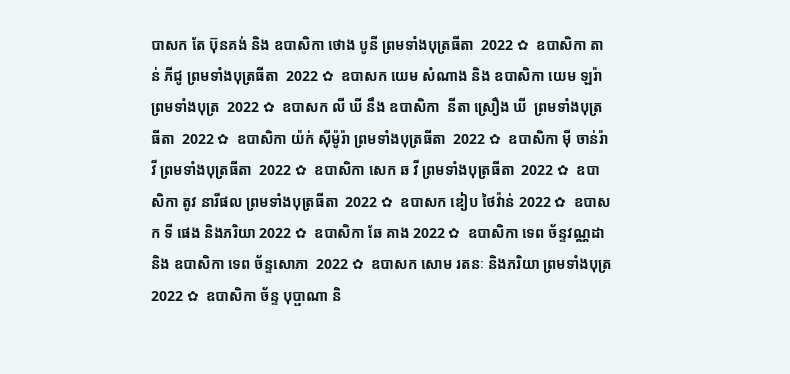បាសក តែ ប៊ុនគង់ និង ឧបាសិកា ថោង បូនី ព្រមទាំងបុត្រធីតា  2022 ✿  ឧបាសិកា តាន់ ភីជូ ព្រមទាំងបុត្រធីតា  2022 ✿  ឧបាសក យេម សំណាង និង ឧបាសិកា យេម ឡរ៉ា ព្រមទាំងបុត្រ  2022 ✿  ឧបាសក លី ឃី នឹង ឧបាសិកា  នីតា ស្រឿង ឃី  ព្រមទាំងបុត្រធីតា  2022 ✿  ឧបាសិកា យ៉ក់ សុីម៉ូរ៉ា ព្រមទាំងបុត្រធីតា  2022 ✿  ឧបាសិកា មុី ចាន់រ៉ាវី ព្រមទាំងបុត្រធីតា  2022 ✿  ឧបាសិកា សេក ឆ វី ព្រមទាំងបុត្រធីតា  2022 ✿  ឧបាសិកា តូវ នារីផល ព្រមទាំងបុត្រធីតា  2022 ✿  ឧបាសក ឌៀប ថៃវ៉ាន់ 2022 ✿  ឧបាសក ទី ផេង និងភរិយា 2022 ✿  ឧបាសិកា ឆែ គាង 2022 ✿  ឧបាសិកា ទេព ច័ន្ទវណ្ណដា និង ឧបាសិកា ទេព ច័ន្ទសោភា  2022 ✿  ឧបាសក សោម រតនៈ និងភរិយា ព្រមទាំងបុត្រ  2022 ✿  ឧបាសិកា ច័ន្ទ បុប្ផាណា និ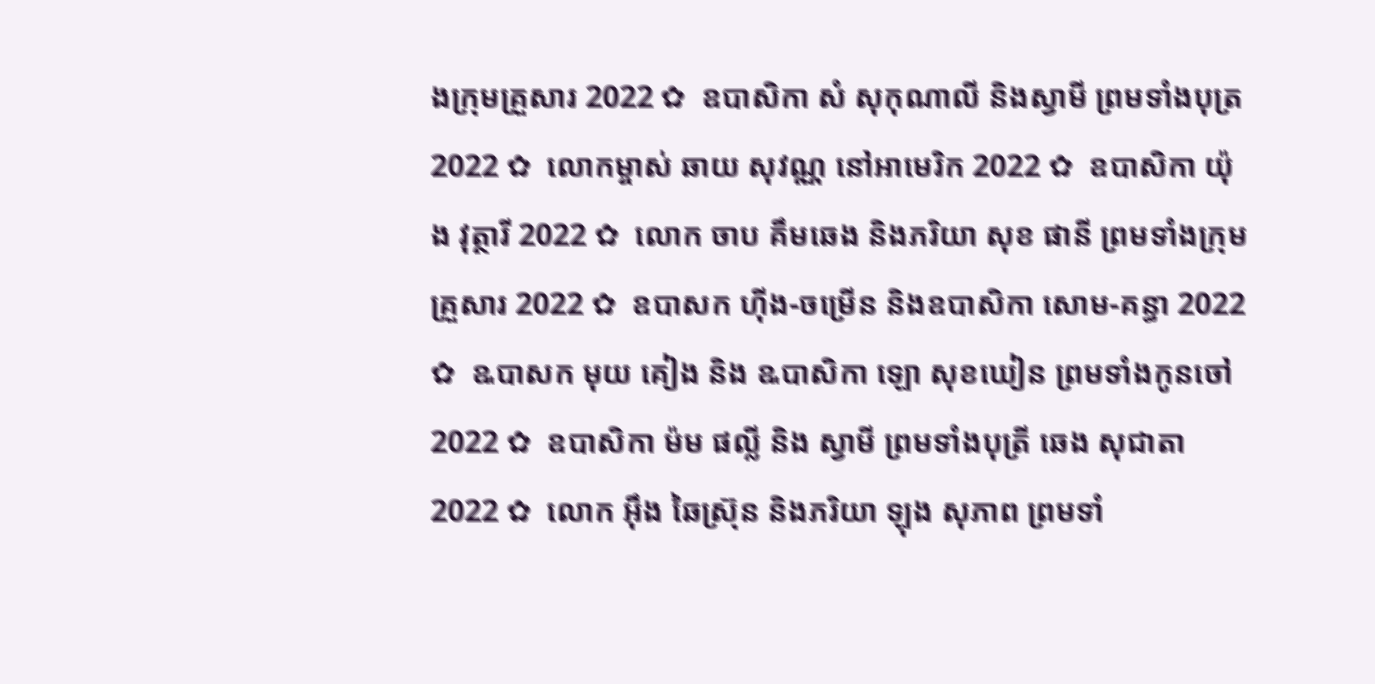ងក្រុមគ្រួសារ 2022 ✿  ឧបាសិកា សំ សុកុណាលី និងស្វាមី ព្រមទាំងបុត្រ  2022 ✿  លោកម្ចាស់ ឆាយ សុវណ្ណ នៅអាមេរិក 2022 ✿  ឧបាសិកា យ៉ុង វុត្ថារី 2022 ✿  លោក ចាប គឹមឆេង និងភរិយា សុខ ផានី ព្រមទាំងក្រុមគ្រួសារ 2022 ✿  ឧបាសក ហ៊ីង-ចម្រើន និងឧបាសិកា សោម-គន្ធា 2022 ✿  ឩបាសក មុយ គៀង និង ឩបាសិកា ឡោ សុខឃៀន ព្រមទាំងកូនចៅ  2022 ✿  ឧបាសិកា ម៉ម ផល្លី និង ស្វាមី ព្រមទាំងបុត្រី ឆេង សុជាតា 2022 ✿  លោក អ៊ឹង ឆៃស្រ៊ុន និងភរិយា ឡុង សុភាព ព្រមទាំ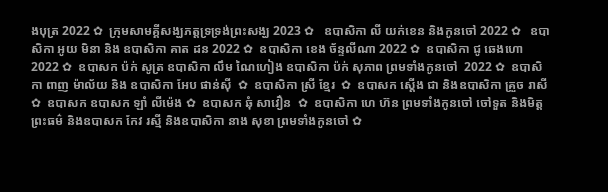ងបុត្រ 2022 ✿  ក្រុមសាមគ្គីសង្ឃភត្តទ្រទ្រង់ព្រះសង្ឃ 2023 ✿   ឧបាសិកា លី យក់ខេន និងកូនចៅ 2022 ✿   ឧបាសិកា អូយ មិនា និង ឧបាសិកា គាត ដន 2022 ✿  ឧបាសិកា ខេង ច័ន្ទលីណា 2022 ✿  ឧបាសិកា ជូ ឆេងហោ 2022 ✿  ឧបាសក ប៉ក់ សូត្រ ឧបាសិកា លឹម ណៃហៀង ឧបាសិកា ប៉ក់ សុភាព ព្រមទាំងកូនចៅ  2022 ✿  ឧបាសិកា ពាញ ម៉ាល័យ និង ឧបាសិកា អែប ផាន់ស៊ី  ✿  ឧបាសិកា ស្រី ខ្មែរ  ✿  ឧបាសក ស្តើង ជា និងឧបាសិកា គ្រួច រាសី  ✿  ឧបាសក ឧបាសក ឡាំ លីម៉េង ✿  ឧបាសក ឆុំ សាវឿន  ✿  ឧបាសិកា ហេ ហ៊ន ព្រមទាំងកូនចៅ ចៅទួត និងមិត្តព្រះធម៌ និងឧបាសក កែវ រស្មី និងឧបាសិកា នាង សុខា ព្រមទាំងកូនចៅ ✿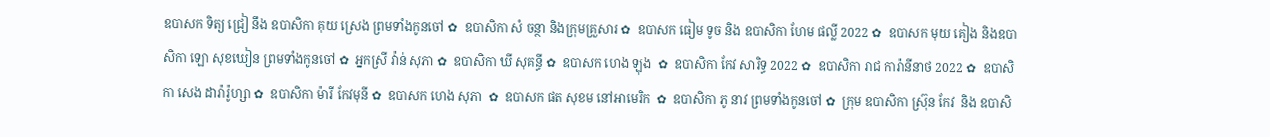ឧបាសក ទិត្យ ជ្រៀ នឹង ឧបាសិកា គុយ ស្រេង ព្រមទាំងកូនចៅ ✿  ឧបាសិកា សំ ចន្ថា និងក្រុមគ្រួសារ ✿  ឧបាសក ធៀម ទូច និង ឧបាសិកា ហែម ផល្លី 2022 ✿  ឧបាសក មុយ គៀង និងឧបាសិកា ឡោ សុខឃៀន ព្រមទាំងកូនចៅ ✿  អ្នកស្រី វ៉ាន់ សុភា ✿  ឧបាសិកា ឃី សុគន្ធី ✿  ឧបាសក ហេង ឡុង  ✿  ឧបាសិកា កែវ សារិទ្ធ 2022 ✿  ឧបាសិកា រាជ ការ៉ានីនាថ 2022 ✿  ឧបាសិកា សេង ដារ៉ារ៉ូហ្សា ✿  ឧបាសិកា ម៉ារី កែវមុនី ✿  ឧបាសក ហេង សុភា  ✿  ឧបាសក ផត សុខម នៅអាមេរិក  ✿  ឧបាសិកា ភូ នាវ ព្រមទាំងកូនចៅ ✿  ក្រុម ឧបាសិកា ស្រ៊ុន កែវ  និង ឧបាសិ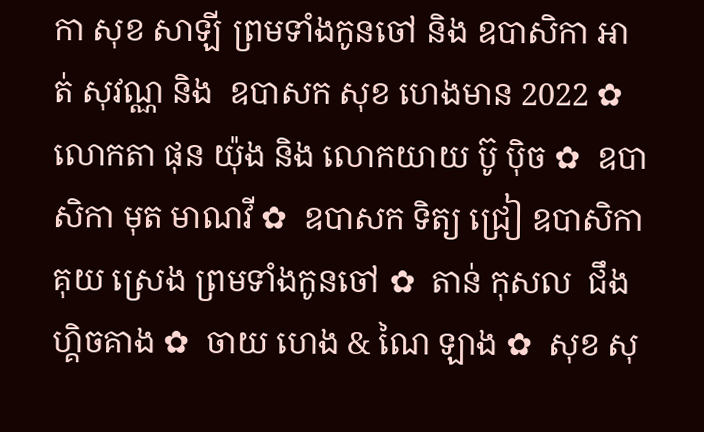កា សុខ សាឡី ព្រមទាំងកូនចៅ និង ឧបាសិកា អាត់ សុវណ្ណ និង  ឧបាសក សុខ ហេងមាន 2022 ✿  លោកតា ផុន យ៉ុង និង លោកយាយ ប៊ូ ប៉ិច ✿  ឧបាសិកា មុត មាណវី ✿  ឧបាសក ទិត្យ ជ្រៀ ឧបាសិកា គុយ ស្រេង ព្រមទាំងកូនចៅ ✿  តាន់ កុសល  ជឹង ហ្គិចគាង ✿  ចាយ ហេង & ណៃ ឡាង ✿  សុខ សុ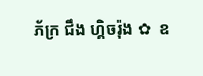ភ័ក្រ ជឹង ហ្គិចរ៉ុង ✿  ឧ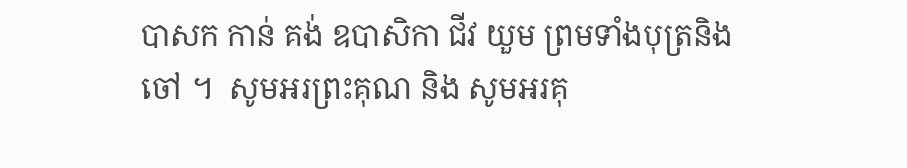បាសក កាន់ គង់ ឧបាសិកា ជីវ យួម ព្រមទាំងបុត្រនិង ចៅ ។  សូមអរព្រះគុណ និង សូមអរគុ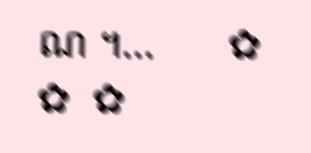ណ ។...       ✿  ✿  ✿